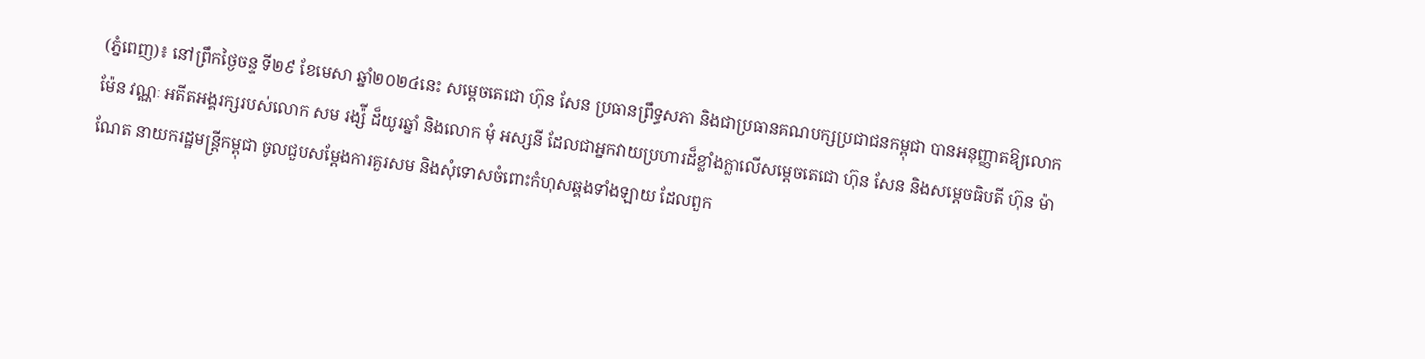(ភ្នំពេញ)៖ នៅព្រឹកថ្ងៃចន្ទ ទី២៩ ខែមេសា ឆ្នាំ២០២៤នេះ សម្តេចតេជោ ហ៊ុន សែន ប្រធានព្រឹទ្ធសភា និងជាប្រធានគណបក្សប្រជាជនកម្ពុជា បានអនុញ្ញាតឱ្យលោក ម៉ែន វណ្ណៈ អតីតអង្គរក្សរបស់លោក សម រង្ស៉ី ដ៏យូរឆ្នាំ និងលោក មុំ អស្សនី ដែលជាអ្នកវាយប្រហារដ៏ខ្លាំងក្លាលើសម្តេចតេជោ ហ៊ុន សែន និងសម្តេចធិបតី ហ៊ុន ម៉ាណែត នាយករដ្ឋមន្ត្រីកម្ពុជា ចូលជួបសម្តែងការគួរសម និងសុំទោសចំពោះកំហុសឆ្គងទាំងឡាយ ដែលពួក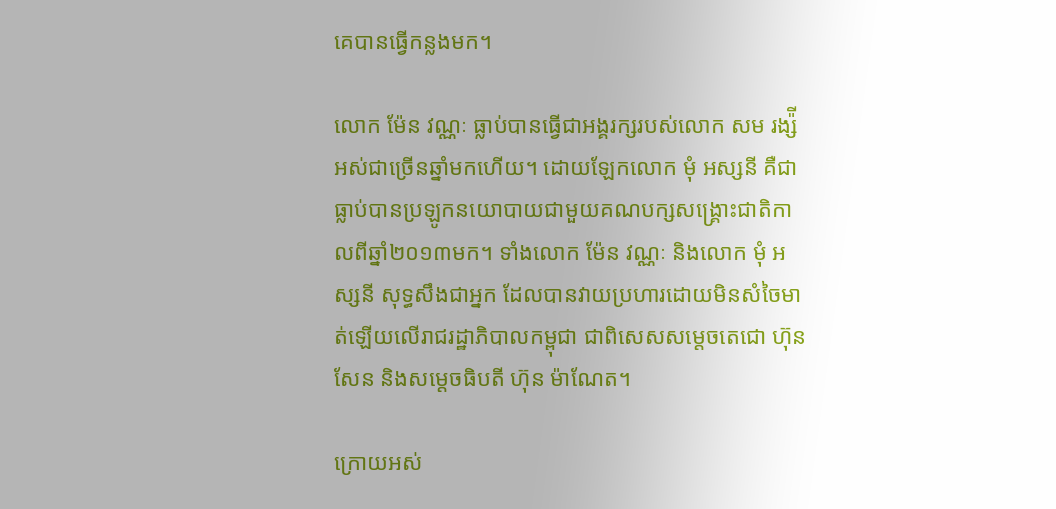គេបានធ្វើកន្លងមក។

លោក ម៉ែន វណ្ណៈ ធ្លាប់បានធ្វើជាអង្គរក្សរបស់លោក សម រង្ស៉ី អស់ជាច្រើនឆ្នាំមកហើយ។ ដោយឡែកលោក មុំ អស្សនី គឺជាធ្លាប់បានប្រឡូកនយោបាយជាមួយគណបក្សសង្គ្រោះជាតិកាលពីឆ្នាំ២០១៣មក។ ទាំងលោក ម៉ែន វណ្ណៈ និងលោក មុំ អស្សនី សុទ្ធសឹងជាអ្នក ដែលបានវាយប្រហារដោយមិនសំចៃមាត់ឡើយលើរាជរដ្ឋាភិបាលកម្ពុជា ជាពិសេសសម្តេចតេជោ ហ៊ុន សែន និងសម្តេចធិបតី ហ៊ុន ម៉ាណែត។

ក្រោយអស់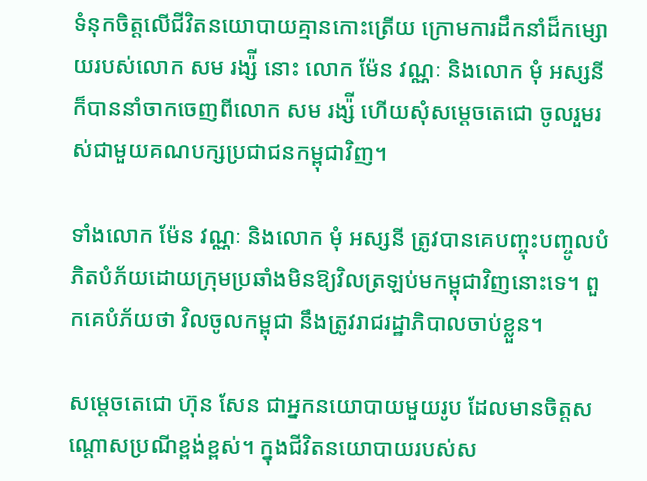ទំនុកចិត្តលើជីវិតនយោបាយគ្មានកោះត្រើយ ក្រោមការដឹកនាំដ៏កម្សោយរបស់លោក សម រង្ស៉ី នោះ លោក ម៉ែន វណ្ណៈ និងលោក មុំ អស្សនី ក៏បាននាំចាកចេញពីលោក សម រង្ស៉ី ហើយសុំសម្តេចតេជោ ចូលរួមរស់ជាមួយគណបក្សប្រជាជនកម្ពុជាវិញ។

ទាំងលោក ម៉ែន វណ្ណៈ និងលោក មុំ អស្សនី ត្រូវបានគេបញ្ចុះបញ្ចូលបំភិតបំភ័យដោយក្រុមប្រឆាំងមិនឱ្យវិលត្រឡប់មកម្ពុជាវិញនោះទេ។ ពួកគេបំភ័យថា វិលចូលកម្ពុជា នឹងត្រូវរាជរដ្ឋាភិបាលចាប់ខ្លួន។

សម្តេចតេជោ ហ៊ុន សែន ជាអ្នកនយោបាយមួយរូប ដែលមានចិត្តសណ្តោសប្រណីខ្ពង់ខ្ពស់។ ក្នុងជីវិតនយោបាយរបស់ស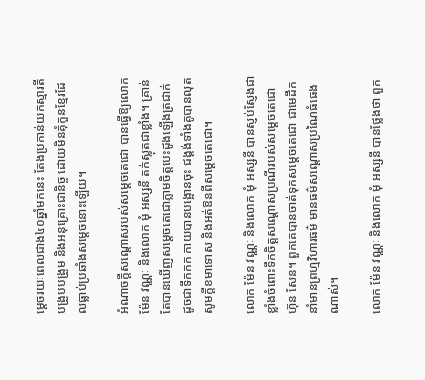ម្តេចរយៈពេលជាង៤០ឆ្នាំមកនេះ តែងប្រកាន់យកស្មារតីបង្រួបបង្រួម និងអនុគ្រោះជានិច្ច ដោយមិនគុំកួនខ្មែរដែលធ្លាប់ប្រឆាំងសម្តេចនោះឡើយ។

អំណាចក្តីសណ្តោសរបស់សម្តេចតេជោ បានធ្វើឱ្យលោក ម៉ែន វណ្ណៈ និងលោក មុំ អស្សនី តក់ស្លុតជាខ្លាំង។ គ្រាន់តែបានឃើញសម្តេចតេជោភ្លាមចិត្តបេះដូងឡើងត្រជាក់ដូចជាទឹកកក កាយបានបង្អោនចុះ ជង្គង់ទាំងគូបានលុត សូមក្តីខមាទោស និងអត់ឱនពីសម្តេចតេជោ។

លោក ម៉ែន វណ្ណៈ និងលោក មុំ អស្សនី បានស្ញប់ស្ញែងជាខ្លាំងចំពោះទឹកចិត្តសណ្តោសប្រណីរបស់សម្តេចតេជោ ហ៊ុន សែន។ ពួកគេបានចាត់ទុកសម្តេចតេជោ ជាមេដឹកនាំមានព្រហ្មវិហារធម៌ មានធម៌សណ្តោសប្រណៃធំធេងណាស់។

លោក ម៉ែន វណ្ណៈ និងលោក មុំ អស្សនី បានថ្លែងថា ពួក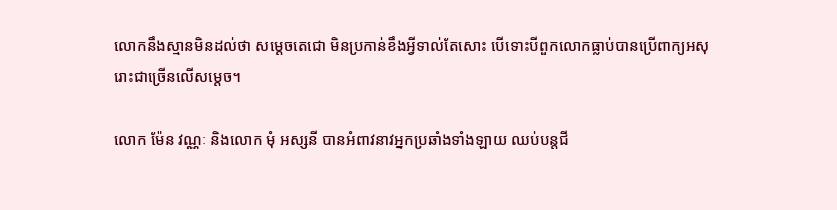លោកនឹងស្មានមិនដល់ថា សម្តេចតេជោ មិនប្រកាន់ខឹងអ្វីទាល់តែសោះ បើទោះបីពួកលោកធ្លាប់បានប្រើពាក្យអសុរោះជាច្រើនលើសម្តេច។

លោក ម៉ែន វណ្ណៈ និងលោក មុំ អស្សនី បានអំពាវនាវអ្នកប្រឆាំងទាំងឡាយ ឈប់បន្តជី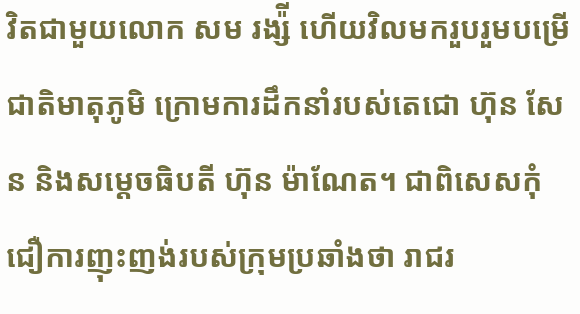វិតជាមួយលោក សម រង្ស៉ី ហើយវិលមករួបរួមបម្រើជាតិមាតុភូមិ ក្រោមការដឹកនាំរបស់តេជោ ហ៊ុន សែន និងសម្តេចធិបតី ហ៊ុន ម៉ាណែត។ ជាពិសេសកុំជឿការញុះញង់របស់ក្រុមប្រឆាំងថា រាជរ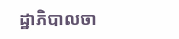ដ្ឋាភិបាលចា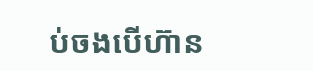ប់ចងបើហ៊ាន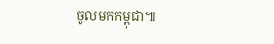ចូលមកកម្ពុជា៕